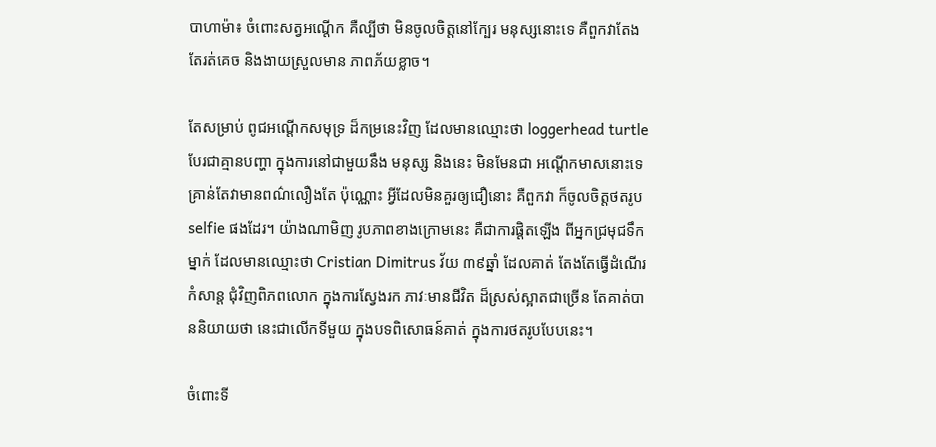បាហាម៉ា៖ ចំពោះសត្វអណ្ដើក គឺល្បីថា មិនចូលចិត្ដនៅក្បែរ មនុស្សនោះទេ គឺពួកវាតែង តែរត់គេច និងងាយស្រួលមាន ភាពភ័យខ្លាច។

តែសម្រាប់ ពូជអណ្ដើកសមុទ្រ ដ៏កម្រនេះវិញ ដែលមានឈ្មោះថា loggerhead turtle បែរជាគ្មានបញ្ហា ក្នុងការនៅជាមួយនឹង មនុស្ស និងនេះ មិនមែនជា អណ្ដើកមាសនោះទេ គ្រាន់តែវាមានពណ៌លឿងតែ ប៉ុណ្ណោះ អ្វីដែលមិនគួរឲ្យជឿនោះ គឺពួកវា ក៏ចូលចិត្ដថតរូប selfie ផងដែរ។ យ៉ាងណាមិញ រូបភាពខាងក្រោមនេះ គឺជាការផ្ដិតឡើង ពីអ្នកជ្រមុជទឹកម្នាក់ ដែលមានឈ្មោះថា Cristian Dimitrus វ័យ ៣៩ឆ្នាំ ដែលគាត់ តែងតែធ្វើដំណើរកំសាន្ដ ជុំវិញពិភពលោក ក្នុងការស្វែងរក ភាវៈមានជីវិត ដ៏ស្រស់ស្អាតជាច្រើន តែគាត់បាននិយាយថា នេះជាលើកទីមួយ ក្នុងបទពិសោធន៍គាត់ ក្នុងការថតរូបបែបនេះ។

ចំពោះទី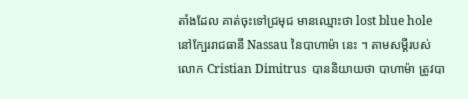តាំងដែល គាត់ចុះទៅជ្រមុជ មានឈ្មោះថា lost blue hole នៅក្បែររាជធានី Nassau នៃបាហាម៉ា នេះ ។ តាមសម្ដីរបស់លោក Cristian Dimitrus  បាននិយាយថា បាហាម៉ា ត្រូវបា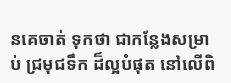នគេចាត់ ទុកថា ជាកន្លែងសម្រាប់ ជ្រមុជទឹក ដ៏ល្អបំផុត នៅលើពិ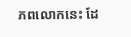ភពលោកនេះ ដែ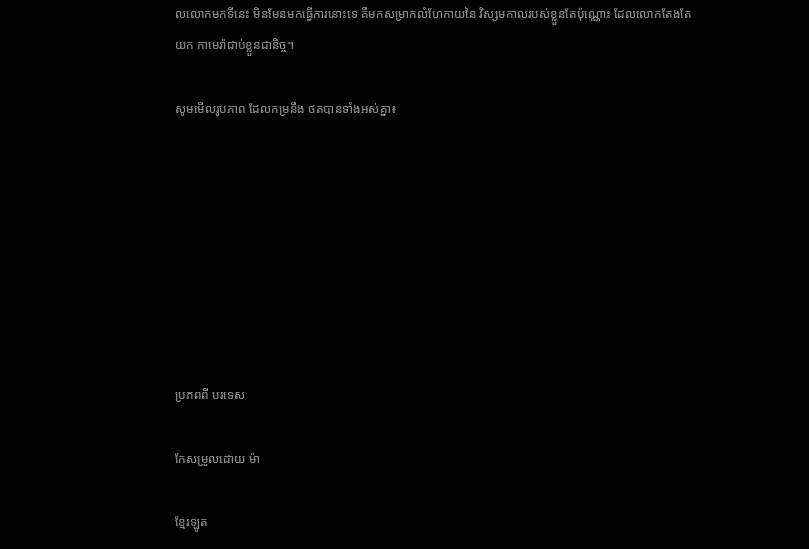លលោកមកទីនេះ មិនមែនមកធ្វើការនោះទេ គឺមកសម្រាកលំហែកាយនៃ វិស្សមកាលរបស់ខ្លួនតែប៉ុណ្ណោះ ដែលលោកតែងតែយក កាមេរ៉ាជាប់ខ្លួនជានិច្ច។

សូមមើលរូបភាព ដែលកម្រនឹង ថតបានទាំងអស់គ្នា៖








ប្រភពពី បរទេស

កែសម្រួលដោយ ម៉ា

ខ្មែរឡូត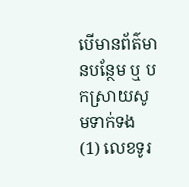បើមានព័ត៌មានបន្ថែម ឬ បកស្រាយសូមទាក់ទង (1) លេខទូរ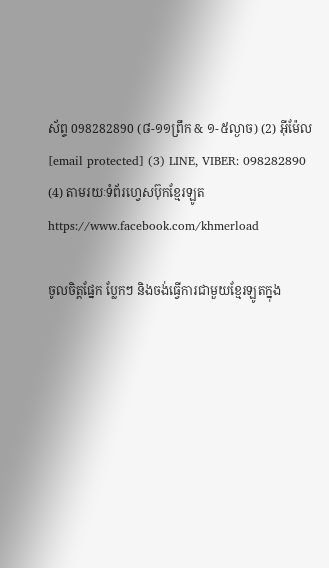ស័ព្ទ 098282890 (៨-១១ព្រឹក & ១-៥ល្ងាច) (2) អ៊ីម៉ែល [email protected] (3) LINE, VIBER: 098282890 (4) តាមរយៈទំព័រហ្វេសប៊ុកខ្មែរឡូត https://www.facebook.com/khmerload

ចូលចិត្តផ្នែក ប្លែកៗ និងចង់ធ្វើការជាមួយខ្មែរឡូតក្នុង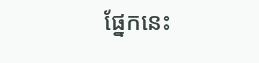ផ្នែកនេះ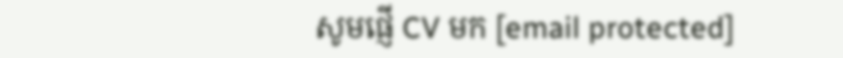សូមផ្ញើ CV មក [email protected]